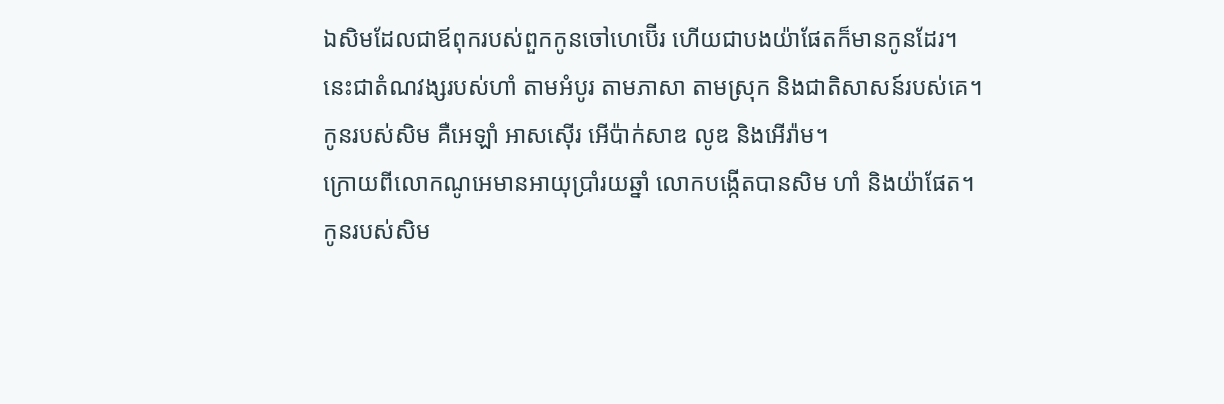ឯសិមដែលជាឪពុករបស់ពួកកូនចៅហេប៊ើរ ហើយជាបងយ៉ាផែតក៏មានកូនដែរ។
នេះជាតំណវង្សរបស់ហាំ តាមអំបូរ តាមភាសា តាមស្រុក និងជាតិសាសន៍របស់គេ។
កូនរបស់សិម គឺអេឡាំ អាសស៊ើរ អើប៉ាក់សាឌ លូឌ និងអើរ៉ាម។
ក្រោយពីលោកណូអេមានអាយុប្រាំរយឆ្នាំ លោកបង្កើតបានសិម ហាំ និងយ៉ាផែត។
កូនរបស់សិម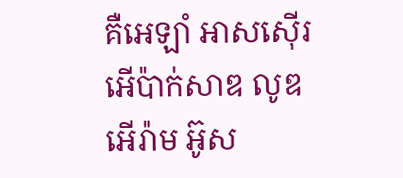គឺអេឡាំ អាសស៊ើរ អើប៉ាក់សាឌ លូឌ អើរ៉ាម អ៊ូស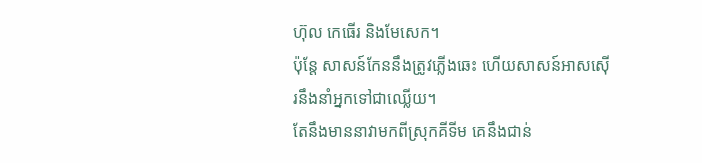ហ៊ុល កេធើរ និងមែសេក។
ប៉ុន្តែ សាសន៍កែននឹងត្រូវភ្លើងឆេះ ហើយសាសន៍អាសស៊ើរនឹងនាំអ្នកទៅជាឈ្លើយ។
តែនឹងមាននាវាមកពីស្រុកគីទីម គេនឹងជាន់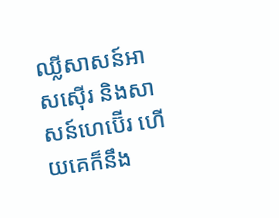ឈ្លីសាសន៍អាសស៊ើរ និងសាសន៍ហេប៊ើរ ហើយគេក៏នឹង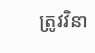ត្រូវវិនា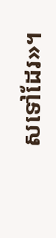សទៅដែរ»។